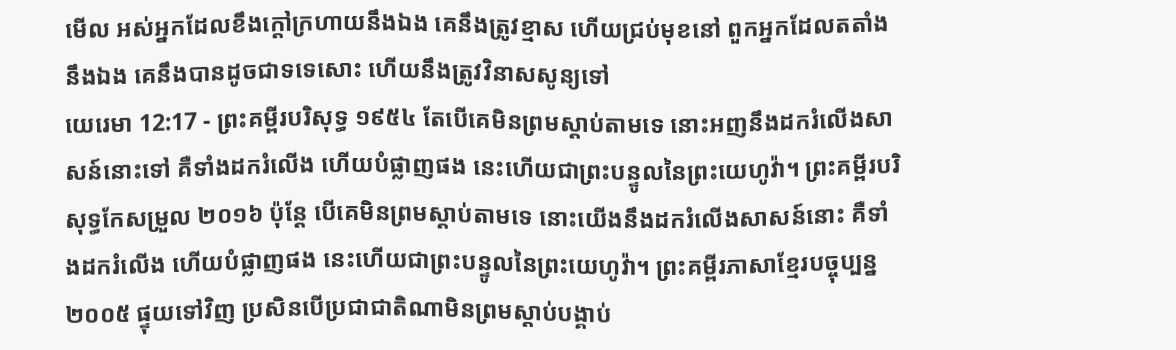មើល អស់អ្នកដែលខឹងក្តៅក្រហាយនឹងឯង គេនឹងត្រូវខ្មាស ហើយជ្រប់មុខនៅ ពួកអ្នកដែលតតាំងនឹងឯង គេនឹងបានដូចជាទទេសោះ ហើយនឹងត្រូវវិនាសសូន្យទៅ
យេរេមា 12:17 - ព្រះគម្ពីរបរិសុទ្ធ ១៩៥៤ តែបើគេមិនព្រមស្តាប់តាមទេ នោះអញនឹងដករំលើងសាសន៍នោះទៅ គឺទាំងដករំលើង ហើយបំផ្លាញផង នេះហើយជាព្រះបន្ទូលនៃព្រះយេហូវ៉ា។ ព្រះគម្ពីរបរិសុទ្ធកែសម្រួល ២០១៦ ប៉ុន្តែ បើគេមិនព្រមស្តាប់តាមទេ នោះយើងនឹងដករំលើងសាសន៍នោះ គឺទាំងដករំលើង ហើយបំផ្លាញផង នេះហើយជាព្រះបន្ទូលនៃព្រះយេហូវ៉ា។ ព្រះគម្ពីរភាសាខ្មែរបច្ចុប្បន្ន ២០០៥ ផ្ទុយទៅវិញ ប្រសិនបើប្រជាជាតិណាមិនព្រមស្ដាប់បង្គាប់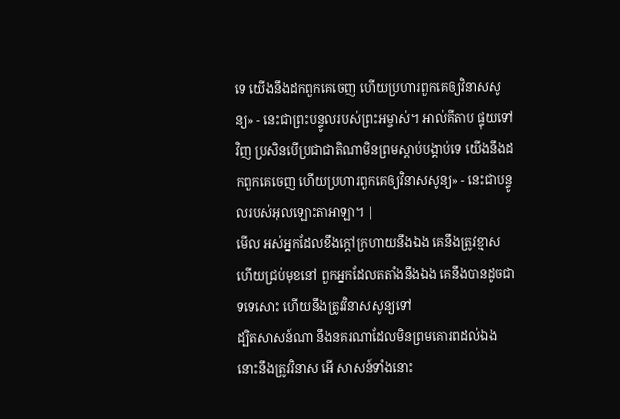ទេ យើងនឹងដកពួកគេចេញ ហើយប្រហារពួកគេឲ្យវិនាសសូន្យ» - នេះជាព្រះបន្ទូលរបស់ព្រះអម្ចាស់។ អាល់គីតាប ផ្ទុយទៅវិញ ប្រសិនបើប្រជាជាតិណាមិនព្រមស្ដាប់បង្គាប់ទេ យើងនឹងដកពួកគេចេញ ហើយប្រហារពួកគេឲ្យវិនាសសូន្យ» - នេះជាបន្ទូលរបស់អុលឡោះតាអាឡា។ |
មើល អស់អ្នកដែលខឹងក្តៅក្រហាយនឹងឯង គេនឹងត្រូវខ្មាស ហើយជ្រប់មុខនៅ ពួកអ្នកដែលតតាំងនឹងឯង គេនឹងបានដូចជាទទេសោះ ហើយនឹងត្រូវវិនាសសូន្យទៅ
ដ្បិតសាសន៍ណា នឹងនគរណាដែលមិនព្រមគោរពដល់ឯង នោះនឹងត្រូវវិនាស អើ សាសន៍ទាំងនោះ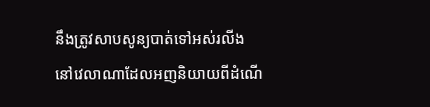នឹងត្រូវសាបសូន្យបាត់ទៅអស់រលីង
នៅវេលាណាដែលអញនិយាយពីដំណើ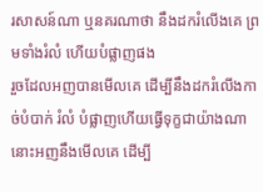រសាសន៍ណា ឬនគរណាថា នឹងដករំលើងគេ ព្រមទាំងរំលំ ហើយបំផ្លាញផង
រួចដែលអញបានមើលគេ ដើម្បីនឹងដករំលើងកាច់បំបាក់ រំលំ បំផ្លាញហើយធ្វើទុក្ខជាយ៉ាងណា នោះអញនឹងមើលគេ ដើម្បី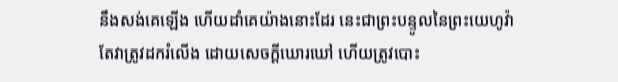នឹងសង់គេឡើង ហើយដាំគេយ៉ាងនោះដែរ នេះជាព្រះបន្ទូលនៃព្រះយេហូវ៉ា
តែវាត្រូវដករំលើង ដោយសេចក្ដីឃោរឃៅ ហើយត្រូវបោះ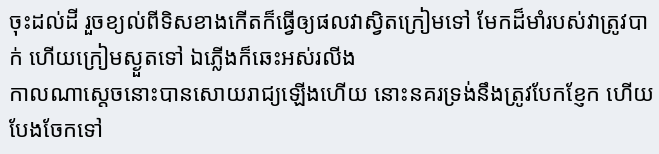ចុះដល់ដី រួចខ្យល់ពីទិសខាងកើតក៏ធ្វើឲ្យផលវាស្វិតក្រៀមទៅ មែកដ៏មាំរបស់វាត្រូវបាក់ ហើយក្រៀមស្ងួតទៅ ឯភ្លើងក៏ឆេះអស់រលីង
កាលណាស្តេចនោះបានសោយរាជ្យឡើងហើយ នោះនគរទ្រង់នឹងត្រូវបែកខ្ញែក ហើយបែងចែកទៅ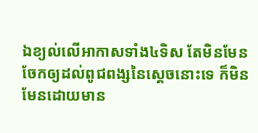ឯខ្យល់លើអាកាសទាំង៤ទិស តែមិនមែនចែកឲ្យដល់ពូជពង្សនៃស្តេចនោះទេ ក៏មិនមែនដោយមាន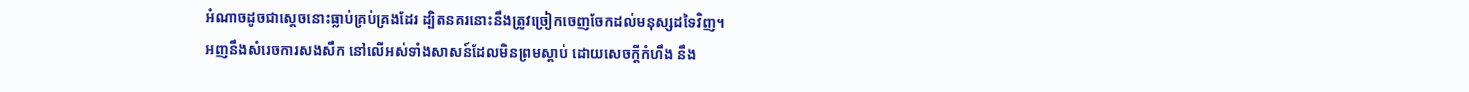អំណាចដូចជាស្តេចនោះធ្លាប់គ្រប់គ្រងដែរ ដ្បិតនគរនោះនឹងត្រូវច្រៀកចេញចែកដល់មនុស្សដទៃវិញ។
អញនឹងសំរេចការសងសឹក នៅលើអស់ទាំងសាសន៍ដែលមិនព្រមស្តាប់ ដោយសេចក្ដីកំហឹង នឹង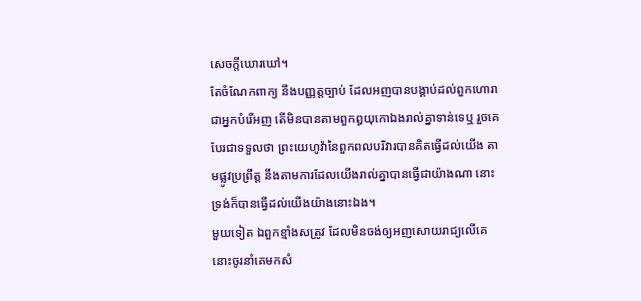សេចក្ដីឃោរឃៅ។
តែចំណែកពាក្យ នឹងបញ្ញត្តច្បាប់ ដែលអញបានបង្គាប់ដល់ពួកហោរា ជាអ្នកបំរើអញ តើមិនបានតាមពួកឰយុកោឯងរាល់គ្នាទាន់ទេឬ រួចគេបែរជាទទួលថា ព្រះយេហូវ៉ានៃពួកពលបរិវារបានគិតធ្វើដល់យើង តាមផ្លូវប្រព្រឹត្ត នឹងតាមការដែលយើងរាល់គ្នាបានធ្វើជាយ៉ាងណា នោះទ្រង់ក៏បានធ្វើដល់យើងយ៉ាងនោះឯង។
មួយទៀត ឯពួកខ្មាំងសត្រូវ ដែលមិនចង់ឲ្យអញសោយរាជ្យលើគេ នោះចូរនាំគេមកសំ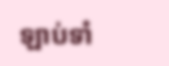ឡាប់ទាំ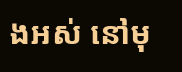ងអស់ នៅមុ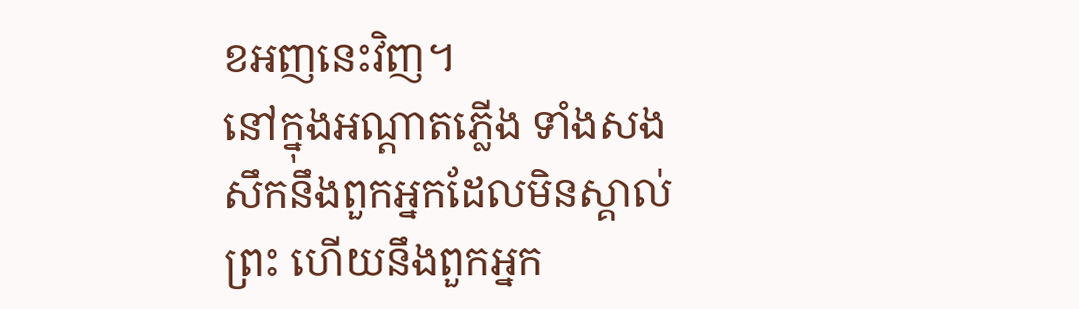ខអញនេះវិញ។
នៅក្នុងអណ្តាតភ្លើង ទាំងសងសឹកនឹងពួកអ្នកដែលមិនស្គាល់ព្រះ ហើយនឹងពួកអ្នក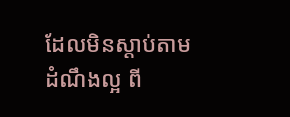ដែលមិនស្តាប់តាមដំណឹងល្អ ពី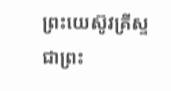ព្រះយេស៊ូវគ្រីស្ទ ជាព្រះ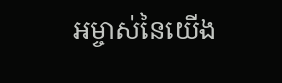អម្ចាស់នៃយើង